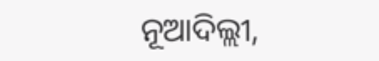ନୂଆଦିଲ୍ଲୀ,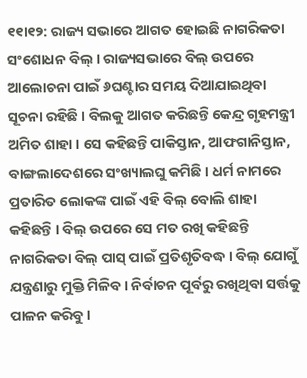୧୧ା୧୨: ରାଜ୍ୟ ସଭାରେ ଆଗତ ହୋଇଛି ନାଗରିକତା ସଂଶୋଧନ ବିଲ୍ । ରାଜ୍ୟସଭାରେ ବିଲ୍ ଉପରେ ଆଲୋଚନା ପାଇଁ ୬ଘଣ୍ଟାର ସମୟ ଦିଆଯାଇଥିବା ସୂଚନା ରହିଛି । ବିଲକୁ ଆଗତ କରିଛନ୍ତି କେନ୍ଦ୍ର ଗୃହମନ୍ତ୍ରୀ ଅମିତ ଶାହା । ସେ କହିଛନ୍ତି ପାକିସ୍ତାନ, ଆଫଗାନିସ୍ତାନ, ବାଙ୍ଗଲାଦେଶରେ ସଂଖ୍ୟାଲଘୁ କମିଛି । ଧର୍ମ ନାମରେ ପ୍ରତାରିତ ଲୋକଙ୍କ ପାଇଁ ଏହି ବିଲ୍ ବୋଲି ଶାହା କହିଛନ୍ତି । ବିଲ୍ ଉପରେ ସେ ମତ ରଖି କହିଛନ୍ତି ନାଗରିକତା ବିଲ୍ ପାସ୍ ପାଇଁ ପ୍ରତିଶୃତିବଦ୍ଧ । ବିଲ୍ ଯୋଗୁଁ ଯନ୍ତ୍ରଣାରୁ ମୁକ୍ତି ମିଳିବ । ନିର୍ବାଚନ ପୂର୍ବରୁ ରଖିଥିବା ସର୍ତ୍ତକୁ ପାଳନ କରିବୁ ।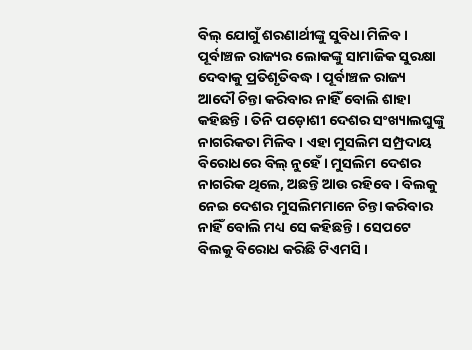ବିଲ୍ ଯୋଗୁଁ ଶରଣାର୍ଥୀଙ୍କୁ ସୁବିଧା ମିଳିବ । ପୂର୍ବାଞ୍ଚଳ ରାଜ୍ୟର ଲୋକଙ୍କୁ ସାମାଜିକ ସୁରକ୍ଷା ଦେବାକୁ ପ୍ରତିଶୃତିବଦ୍ଧ । ପୂର୍ବାଞ୍ଚଳ ରାଜ୍ୟ ଆଦୌ ଚିନ୍ତା କରିବାର ନାହିଁ ବୋଲି ଶାହା କହିଛନ୍ତି । ତିନି ପଡ଼ୋଶୀ ଦେଶର ସଂଖ୍ୟାଲଘୁଙ୍କୁ ନାଗରିକତା ମିଳିବ । ଏହା ମୁସଲିମ ସମ୍ପ୍ରଦାୟ ବିରୋଧରେ ବିଲ୍ ନୁହେଁ । ମୁସଲିମ ଦେଶର ନାଗରିକ ଥିଲେ, ଅଛନ୍ତି ଆଉ ରହିବେ । ବିଲକୁ ନେଇ ଦେଶର ମୁସଲିମମାନେ ଚିନ୍ତା କରିବାର ନାହିଁ ବୋଲି ମଧ୍ୟ ସେ କହିଛନ୍ତି । ସେପଟେ ବିଲକୁ ବିରୋଧ କରିଛି ଟିଏମସି ।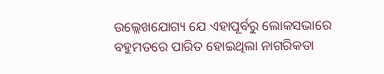ଉଲ୍ଲେଖଯୋଗ୍ୟ ଯେ ଏହାପୂର୍ବରୁ ଲୋକସଭାରେ ବହୁମତରେ ପାରିତ ହୋଇଥିଲା ନାଗରିକତା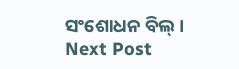ସଂଶୋଧନ ବିଲ୍ ।
Next Post